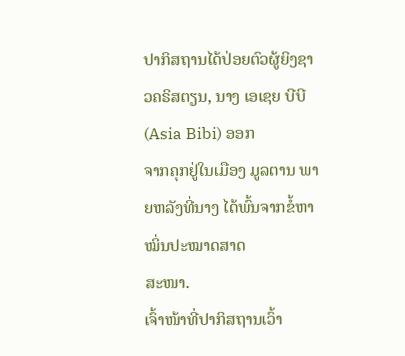ປາກິສຖານໄດ້ປ່ອຍຕົວຜູ້ຍິງຊາວຄຣິສຕຽນ, ນາງ ເອເຊຍ ບີບີ (Asia Bibi) ອອກ
ຈາກຄຸກຢູ່ໃນເມືອງ ມູລຕານ ພາຍຫລັງທີ່ນາງ ໄດ້ພົ້ນຈາກຂໍ້ຫາໝິ່ນປະໝາດສາດ
ສະໜາ.
ເຈົ້າໜ້າທີ່ປາກິສຖານເວົ້າ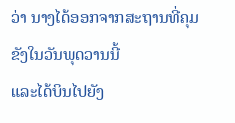ວ່າ ນາງໄດ້ອອກຈາກສະຖານທີ່ຄຸມຂັງໃນວັນພຸດວານນີ້
ແລະໄດ້ບິນໄປຍັງ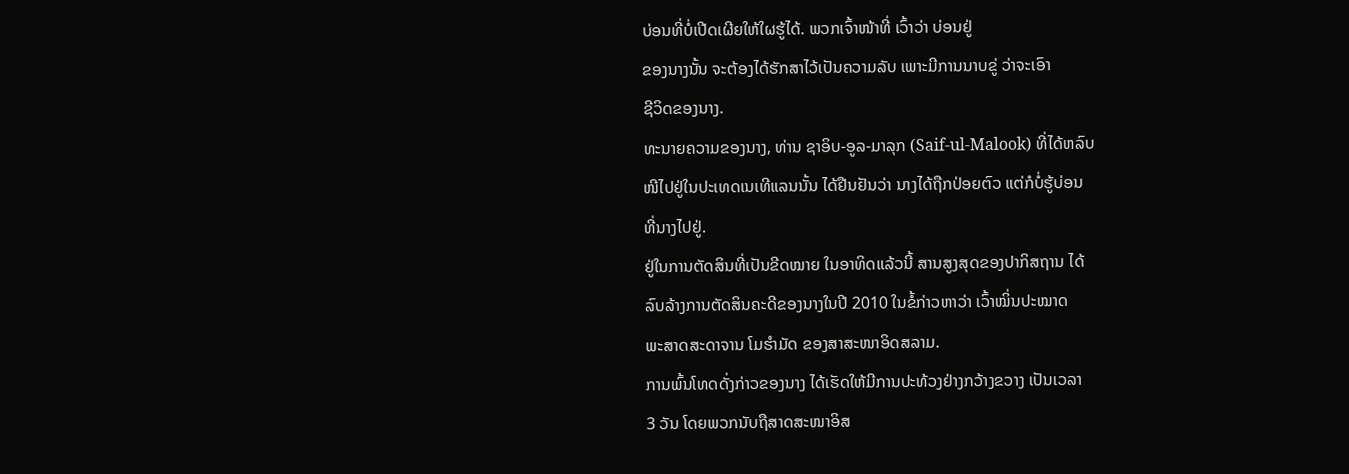ບ່ອນທີ່ບໍ່ເປີດເຜີຍໃຫ້ໃຜຮູ້ໄດ້. ພວກເຈົ້າໜ້າທີ່ ເວົ້າວ່າ ບ່ອນຢູ່
ຂອງນາງນັ້ນ ຈະຕ້ອງໄດ້ຮັກສາໄວ້ເປັນຄວາມລັບ ເພາະມີການນາບຂູ່ ວ່າຈະເອົາ
ຊີວິດຂອງນາງ.
ທະນາຍຄວາມຂອງນາງ, ທ່ານ ຊາອິບ-ອູລ-ມາລຸກ (Saif-ul-Malook) ທີ່ໄດ້ຫລົບ
ໜີໄປຢູ່ໃນປະເທດເນເທີແລນນັ້ນ ໄດ້ຢືນຢັນວ່າ ນາງໄດ້ຖືກປ່ອຍຕົວ ແຕ່ກໍບໍ່ຮູ້ບ່ອນ
ທີ່ນາງໄປຢູ່.
ຢູ່ໃນການຕັດສິນທີ່ເປັນຂີດໝາຍ ໃນອາທິດແລ້ວນີ້ ສານສູງສຸດຂອງປາກິສຖານ ໄດ້
ລົບລ້າງການຕັດສິນຄະດີຂອງນາງໃນປີ 2010 ໃນຂໍ້ກ່າວຫາວ່າ ເວົ້າໝິ່ນປະໝາດ
ພະສາດສະດາຈານ ໂມຮຳມັດ ຂອງສາສະໜາອິດສລາມ.
ການພົ້ນໂທດດັ່ງກ່າວຂອງນາງ ໄດ້ເຮັດໃຫ້ມີການປະທ້ວງຢ່າງກວ້າງຂວາງ ເປັນເວລາ
3 ວັນ ໂດຍພວກນັບຖືສາດສະໜາອິສ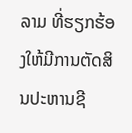ລາມ ທີ່ຮຽກຮ້ອງໃຫ້ມີການຕັດສິນປະຫານຊີ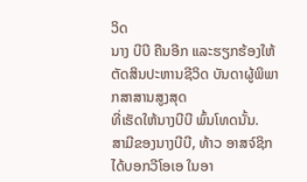ວິດ
ນາງ ບີບີ ຄືນອີກ ແລະຮຽກຮ້ອງໃຫ້ຕັດສິນປະຫານຊີວິດ ບັນດາຜູ້ພິພາກສາສານສູງສຸດ
ທີ່ເຮັດໃຫ້ນາງບີບີ ພົ້ນໂທດນັ້ນ.
ສາມີຂອງນາງບີບີ, ທ້າວ ອາສຈ໌ຊິກ ໄດ້ບອກວີໂອເອ ໃນອາ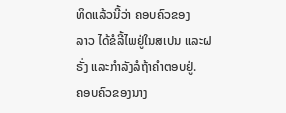ທິດແລ້ວນີ້ວ່າ ຄອບຄົວຂອງ
ລາວ ໄດ້ຂໍລີ້ໄພຢູ່ໃນສເປນ ແລະຝຣັ່ງ ແລະກຳລັງລໍຖ້າຄໍາຕອບຢູ່.
ຄອບຄົວຂອງນາງ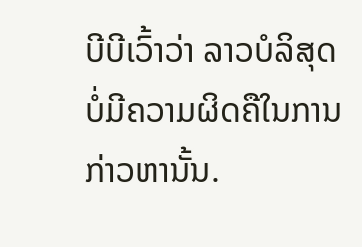ບີບີເວົ້າວ່າ ລາວບໍລິສຸດ ບໍ່ມີຄວາມຜິດຄືໃນການກ່າວຫານັ້ນ.